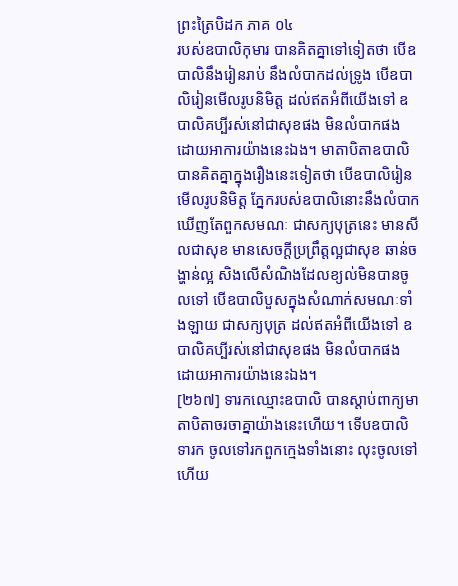ព្រះត្រៃបិដក ភាគ ០៤
របស់ឧបាលិកុមារ បានគិតគ្នាទៅទៀតថា បើឧបាលិនឹងរៀនរាប់ នឹងលំបាកដល់ទ្រូង បើឧបាលិរៀនមើលរូបនិមិត្ត ដល់ឥតអំពីយើងទៅ ឧបាលិគប្បីរស់នៅជាសុខផង មិនលំបាកផង ដោយអាការយ៉ាងនេះឯង។ មាតាបិតាឧបាលិបានគិតគ្នាក្នុងរឿងនេះទៀតថា បើឧបាលិរៀនមើលរូបនិមិត្ត ភ្នែករបស់ឧបាលិនោះនឹងលំបាក ឃើញតែពួកសមណៈ ជាសក្យបុត្រនេះ មានសីលជាសុខ មានសេចក្តីប្រព្រឹត្តល្អជាសុខ ឆាន់ចង្ហាន់ល្អ សិងលើសំណិងដែលខ្យល់មិនបានចូលទៅ បើឧបាលិបួសក្នុងសំណាក់សមណៈទាំងឡាយ ជាសក្យបុត្រ ដល់ឥតអំពីយើងទៅ ឧបាលិគប្បីរស់នៅជាសុខផង មិនលំបាកផង ដោយអាការយ៉ាងនេះឯង។
[២៦៧] ទារកឈ្មោះឧបាលិ បានស្តាប់ពាក្យមាតាបិតាចរចាគ្នាយ៉ាងនេះហើយ។ ទើបឧបាលិទារក ចូលទៅរកពួកក្មេងទាំងនោះ លុះចូលទៅហើយ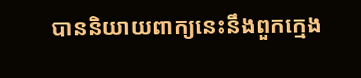បាននិយាយពាក្យនេះនឹងពួកក្មេង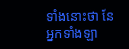ទាំងនោះថា នែអ្នកទាំងឡា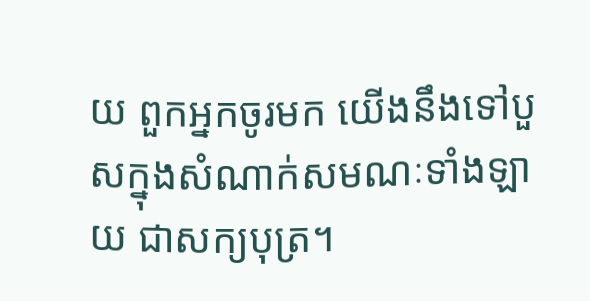យ ពួកអ្នកចូរមក យើងនឹងទៅបួសក្នុងសំណាក់សមណៈទាំងឡាយ ជាសក្យបុត្រ។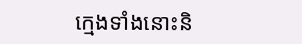ក្មេងទាំងនោះនិ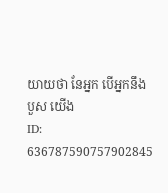យាយថា នែអ្នក បើអ្នកនឹងបួស យើង
ID: 636787590757902845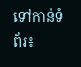ទៅកាន់ទំព័រ៖